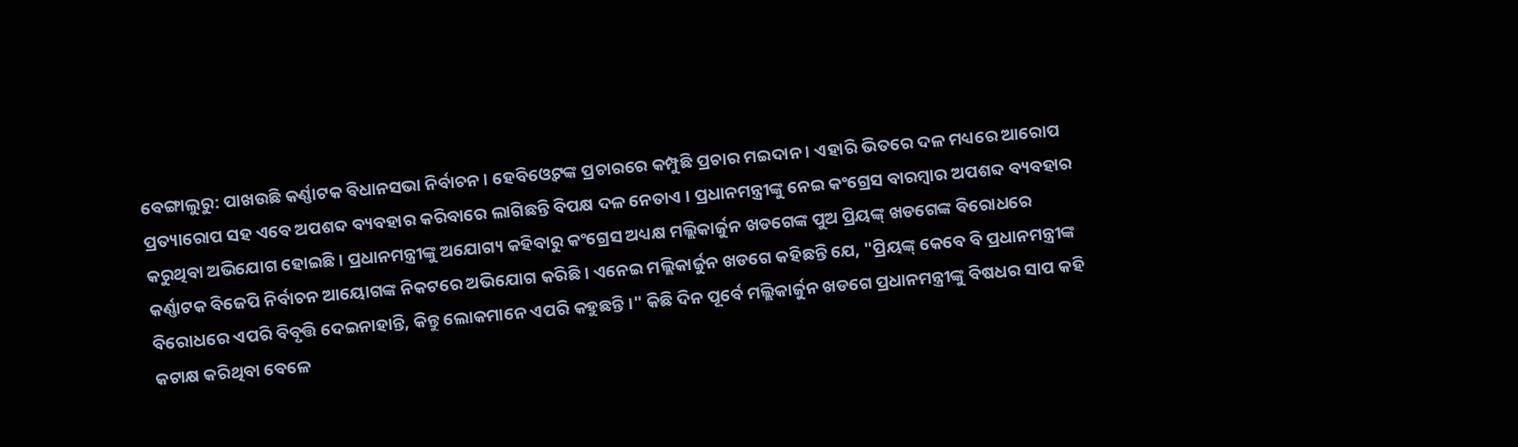ବେଙ୍ଗାଲୁରୁ: ପାଖଉଛି କର୍ଣ୍ଣାଟକ ବିଧାନସଭା ନିର୍ବାଚନ । ହେବିଓ୍ବେଟଙ୍କ ପ୍ରଚାରରେ କମ୍ପୁଛି ପ୍ରଚାର ମଇଦାନ । ଏହାରି ଭିତରେ ଦଳ ମଧ୍ୟରେ ଆରୋପ ପ୍ରତ୍ୟାରୋପ ସହ ଏବେ ଅପଶବ୍ଦ ବ୍ୟବହାର କରିବାରେ ଲାଗିଛନ୍ତି ବିପକ୍ଷ ଦଳ ନେତାଏ । ପ୍ରଧାନମନ୍ତ୍ରୀଙ୍କୁ ନେଇ କଂଗ୍ରେସ ବାରମ୍ବାର ଅପଶବ୍ଦ ବ୍ୟବହାର କରୁଥିବା ଅଭିଯୋଗ ହୋଇଛି । ପ୍ରଧାନମନ୍ତ୍ରୀଙ୍କୁ ଅଯୋଗ୍ୟ କହିବାରୁ କଂଗ୍ରେସ ଅଧ୍ୟକ୍ଷ ମଲ୍ଲିକାର୍ଜୁନ ଖଡଗେଙ୍କ ପୁଅ ପ୍ରିୟଙ୍କ୍ ଖଡଗେଙ୍କ ବିରୋଧରେ କର୍ଣ୍ଣାଟକ ବିଜେପି ନିର୍ବାଚନ ଆୟୋଗଙ୍କ ନିକଟରେ ଅଭିଯୋଗ କରିଛି । ଏନେଇ ମଲ୍ଲିକାର୍ଜୁନ ଖଡଗେ କହିଛନ୍ତି ଯେ, "ପ୍ରିୟଙ୍କ୍ କେବେ ବି ପ୍ରଧାନମନ୍ତ୍ରୀଙ୍କ ବିରୋଧରେ ଏପରି ବିବୃତ୍ତି ଦେଇନାହାନ୍ତି, କିନ୍ତୁ ଲୋକମାନେ ଏପରି କହୁଛନ୍ତି ।" କିଛି ଦିନ ପୂର୍ବେ ମଲ୍ଲିକାର୍ଜୁନ ଖଡଗେ ପ୍ରଧାନମନ୍ତ୍ରୀଙ୍କୁ ବିଷଧର ସାପ କହି କଟାକ୍ଷ କରିଥିବା ବେଳେ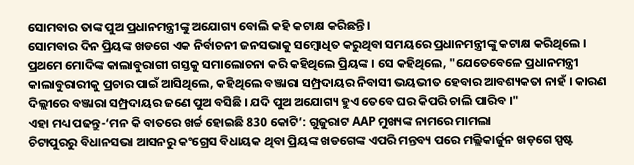ସୋମବାର ତାଙ୍କ ପୁଅ ପ୍ରଧାନମନ୍ତ୍ରୀଙ୍କୁ ଅଯୋଗ୍ୟ ବୋଲି କହି କଟାକ୍ଷ କରିଛନ୍ତି ।
ସୋମବାର ଦିନ ପ୍ରିୟଙ୍କ ଖଡଗେ ଏକ ନିର୍ବାଚନୀ ଜନସଭାକୁ ସମ୍ବୋଧିତ କରୁଥିବା ସମୟରେ ପ୍ରଧାନମନ୍ତ୍ରୀଙ୍କୁ କଟାକ୍ଷ କରିଥିଲେ । ପ୍ରଥମେ ମୋଦିଙ୍କ କାଲାବୁରାଗୀ ଗସ୍ତକୁ ସମାଲୋଚନା କରି କହିଥିଲେ ପ୍ରିୟଙ୍କ । ସେ କହିଥିଲେ, "ଯେତେବେଳେ ପ୍ରଧାନମନ୍ତ୍ରୀ କାଲାବୁରାରୀକୁ ପ୍ରଚାର ପାଇଁ ଆସିଥିଲେ, କହିଥିଲେ ବଞ୍ଜାରା ସମ୍ପ୍ରଦାୟର ନିବାସୀ ଭୟଭୀତ ହେବାର ଆବଶ୍ୟକତା ନାହଁ । କାରଣ ଦିଲ୍ଲୀରେ ବଞ୍ଜାରା ସମ୍ପ୍ରଦାୟର ଜଣେ ପୁଅ ବସିଛି । ଯଦି ପୁଅ ଅଯୋଗ୍ୟ ହୁଏ ତେବେ ଘର କିପରି ଚାଲି ପାରିବ ।"
ଏହା ମଧ୍ୟ ପଢନ୍ତୁ-‘ମନ କି ବାତରେ ଖର୍ଚ୍ଚ ହୋଇଛି 830 କୋଟି’: ଗୁଜୁରାଟ AAP ମୁଖ୍ୟଙ୍କ ନାମରେ ମାମଲା
ଚିଟାପୁରରୁ ବିଧାନସଭା ଆସନରୁ କଂଗ୍ରେସ ବିଧାୟକ ଥିବା ପ୍ରିୟଙ୍କ ଖଡଗେଙ୍କ ଏପରି ମନ୍ତବ୍ୟ ପରେ ମଲ୍ଲିକାର୍ଜୁନ ଖଡ଼ଗେ ସ୍ପଷ୍ଟ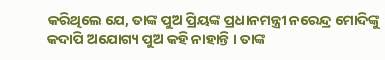କରିଥିଲେ ଯେ, ତାଙ୍କ ପୁଅ ପ୍ରିୟଙ୍କ ପ୍ରଧାନମନ୍ତ୍ରୀ ନରେନ୍ଦ୍ର ମୋଦିଙ୍କୁ କଦାପି ଅଯୋଗ୍ୟ ପୁଅ କହି ନାହାନ୍ତି । ତାଙ୍କ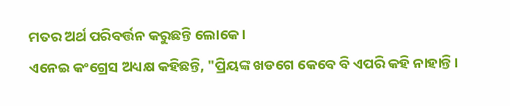ମତର ଅର୍ଥ ପରିବର୍ତ୍ତନ କରୁଛନ୍ତି ଲୋକେ ।
ଏନେଇ କଂଗ୍ରେସ ଅଧ୍ୟକ୍ଷ କହିଛନ୍ତି, "ପ୍ରିୟଙ୍କ ଖଡଗେ କେବେ ବି ଏପରି କହି ନାହାନ୍ତି ।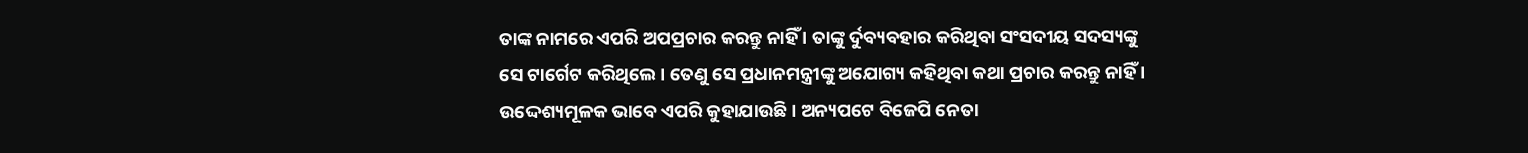ତାଙ୍କ ନାମରେ ଏପରି ଅପପ୍ରଚାର କରନ୍ତୁ ନାହିଁ । ତାଙ୍କୁ ର୍ଦୁବ୍ୟବହାର କରିଥିବା ସଂସଦୀୟ ସଦସ୍ୟଙ୍କୁ ସେ ଟାର୍ଗେଟ କରିଥିଲେ । ତେଣୁ ସେ ପ୍ରଧାନମନ୍ତ୍ରୀଙ୍କୁ ଅଯୋଗ୍ୟ କହିଥିବା କଥା ପ୍ରଚାର କରନ୍ତୁ ନାହିଁ । ଉଦ୍ଦେଶ୍ୟମୂଳକ ଭାବେ ଏପରି କୁହାଯାଉଛି । ଅନ୍ୟପଟେ ବିଜେପି ନେତା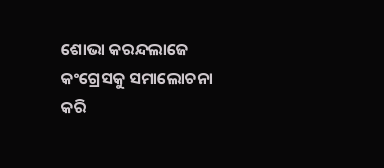ଶୋଭା କରନ୍ଦଲାଜେ କଂଗ୍ରେସକୁ ସମାଲୋଚନା କରି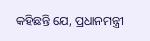କହିଛନ୍ତି ଯେ, ପ୍ରଧାନମନ୍ତ୍ରୀ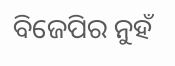ବିଜେପିର ନୁହଁ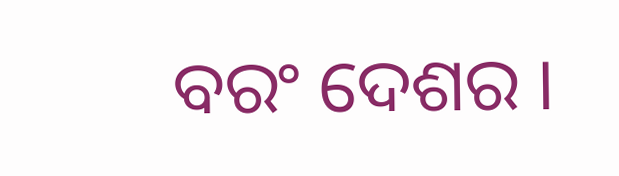ବରଂ ଦେଶର ।